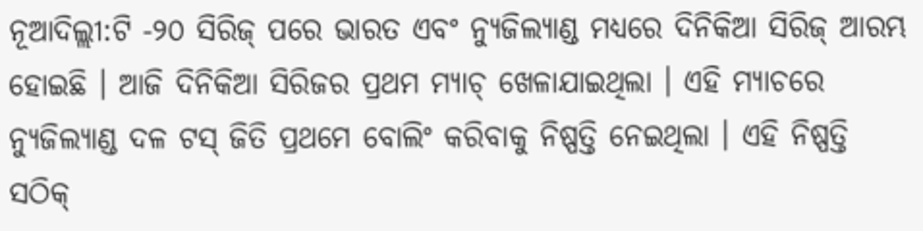ନୂଆଦିଲ୍ଲୀ:ଟି -୨୦ ସିରିଜ୍ ପରେ ଭାରତ ଏବଂ ନ୍ୟୁଜିଲ୍ୟାଣ୍ଡ ମଧ୍ୟରେ ଦିନିକିଆ ସିରିଜ୍ ଆରମ୍ଭ ହୋଇଛି । ଆଜି ଦିନିକିଆ ସିରିଜର ପ୍ରଥମ ମ୍ୟାଚ୍ ଖେଳାଯାଇଥିଲା । ଏହି ମ୍ୟାଚରେ ନ୍ୟୁଜିଲ୍ୟାଣ୍ଡ ଦଳ ଟସ୍ ଜିତି ପ୍ରଥମେ ବୋଲିଂ କରିବାକୁ ନିଷ୍ପତ୍ତି ନେଇଥିଲା । ଏହି ନିଷ୍ପତ୍ତି ସଠିକ୍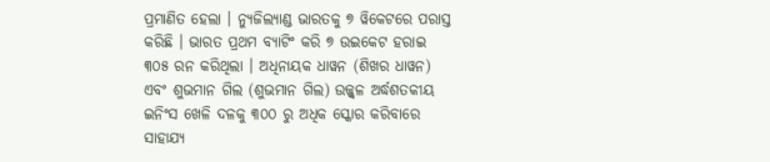ପ୍ରମାଣିତ ହେଲା । ନ୍ୟୁଜିଲ୍ୟାଣ୍ଡ ଭାରତକୁ ୭ ୱିକେଟରେ ପରାସ୍ତ କରିଛି । ଭାରତ ପ୍ରଥମ ବ୍ୟାଟିଂ କରି ୭ ଉଇକେଟ ହରାଇ ୩୦୫ ରନ କରିଥିଲା । ଅଧିନାୟକ ଧାୱନ (ଶିଖର ଧାୱନ) ଏବଂ ଶୁଭମାନ ଗିଲ (ଶୁଭମାନ ଗିଲ) ଉଜ୍ଜ୍ୱଳ ଅର୍ଦ୍ଧଶତକୀୟ ଇନିଂସ ଖେଳି ଦଳକୁ ୩୦୦ ରୁ ଅଧିକ ସ୍କୋର କରିବାରେ ସାହାଯ୍ୟ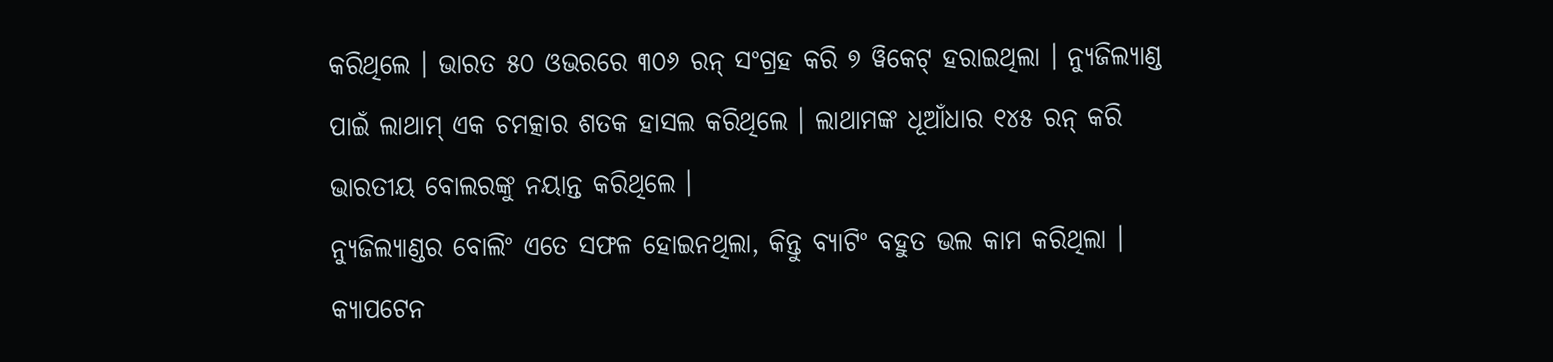କରିଥିଲେ । ଭାରତ ୫୦ ଓଭରରେ ୩୦୬ ରନ୍ ସଂଗ୍ରହ କରି ୭ ୱିକେଟ୍ ହରାଇଥିଲା । ନ୍ୟୁଜିଲ୍ୟାଣ୍ଡ ପାଇଁ ଲାଥାମ୍ ଏକ ଚମତ୍କାର ଶତକ ହାସଲ କରିଥିଲେ । ଲାଥାମଙ୍କ ଧୂଆଁଧାର ୧୪୫ ରନ୍ କରି ଭାରତୀୟ ବୋଲରଙ୍କୁ ନୟାନ୍ତ କରିଥିଲେ ।
ନ୍ୟୁଜିଲ୍ୟାଣ୍ଡର ବୋଲିଂ ଏତେ ସଫଳ ହୋଇନଥିଲା, କିନ୍ତୁ ବ୍ୟାଟିଂ ବହୁତ ଭଲ କାମ କରିଥିଲା । କ୍ୟାପଟେନ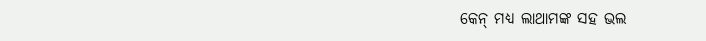କେନ୍ ମଧ୍ୟ ଲାଥାମଙ୍କ ସହ ଭଲ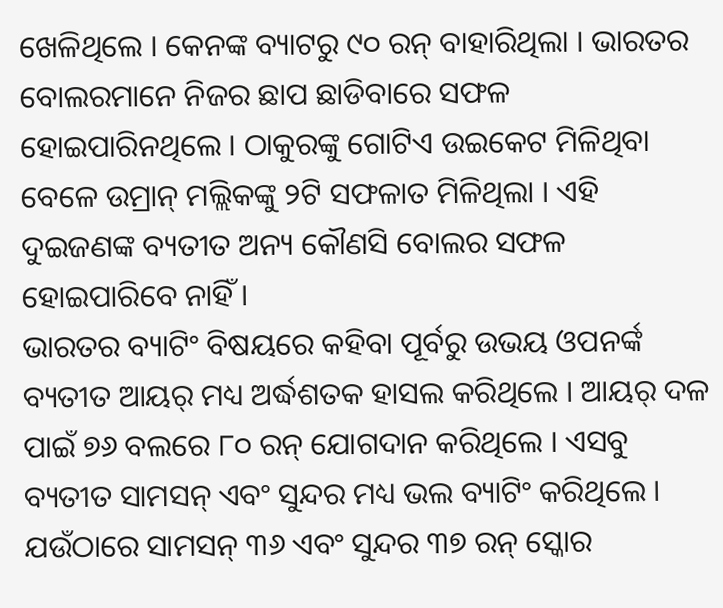ଖେଳିଥିଲେ । କେନଙ୍କ ବ୍ୟାଟରୁ ୯୦ ରନ୍ ବାହାରିଥିଲା । ଭାରତର ବୋଲରମାନେ ନିଜର ଛାପ ଛାଡିବାରେ ସଫଳ ହୋଇପାରିନଥିଲେ । ଠାକୁରଙ୍କୁ ଗୋଟିଏ ଉଇକେଟ ମିଳିଥିବା ବେଳେ ଉମ୍ରାନ୍ ମଲ୍ଲିକଙ୍କୁ ୨ଟି ସଫଳାତ ମିଳିଥିଲା । ଏହି ଦୁଇଜଣଙ୍କ ବ୍ୟତୀତ ଅନ୍ୟ କୌଣସି ବୋଲର ସଫଳ ହୋଇପାରିବେ ନାହିଁ ।
ଭାରତର ବ୍ୟାଟିଂ ବିଷୟରେ କହିବା ପୂର୍ବରୁ ଉଭୟ ଓପନର୍ଙ୍କ ବ୍ୟତୀତ ଆୟର୍ ମଧ୍ୟ ଅର୍ଦ୍ଧଶତକ ହାସଲ କରିଥିଲେ । ଆୟର୍ ଦଳ ପାଇଁ ୭୬ ବଲରେ ୮୦ ରନ୍ ଯୋଗଦାନ କରିଥିଲେ । ଏସବୁ ବ୍ୟତୀତ ସାମସନ୍ ଏବଂ ସୁନ୍ଦର ମଧ୍ୟ ଭଲ ବ୍ୟାଟିଂ କରିଥିଲେ । ଯଉଁଠାରେ ସାମସନ୍ ୩୬ ଏବଂ ସୁନ୍ଦର ୩୭ ରନ୍ ସ୍କୋର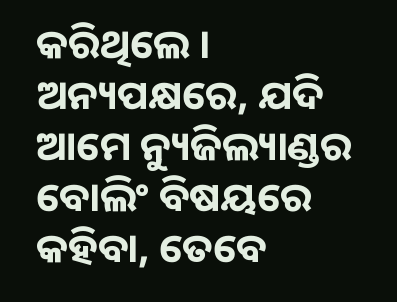କରିଥିଲେ । ଅନ୍ୟପକ୍ଷରେ, ଯଦି ଆମେ ନ୍ୟୁଜିଲ୍ୟାଣ୍ଡର ବୋଲିଂ ବିଷୟରେ କହିବା, ତେବେ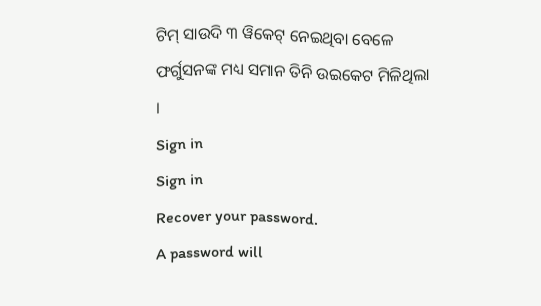ଟିମ୍ ସାଉଦି ୩ ୱିକେଟ୍ ନେଇଥିବା ବେଳେ ଫର୍ଗୁସନଙ୍କ ମଧ୍ୟ ସମାନ ତିନି ଉଇକେଟ ମିଳିଥିଲା ।
Sign in
Sign in
Recover your password.
A password will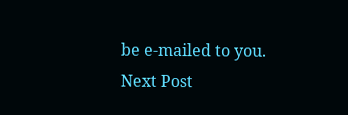be e-mailed to you.
Next Post